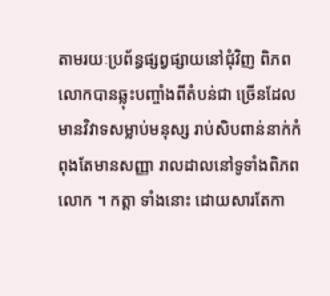តាមរយៈប្រព័ន្ធផ្សព្វផ្សាយនៅជុំវិញ ពិភពលោកបានឆ្លុះបញ្ចាំងពីតំបន់ជា ច្រើនដែលមានវិវាទសម្លាប់មនុស្ស រាប់សិបពាន់នាក់កំពុងតែមានសញ្ញា រាលដាលនៅទូទាំងពិភពលោក ។ កត្ដា ទាំងនោះ ដោយសារតែកា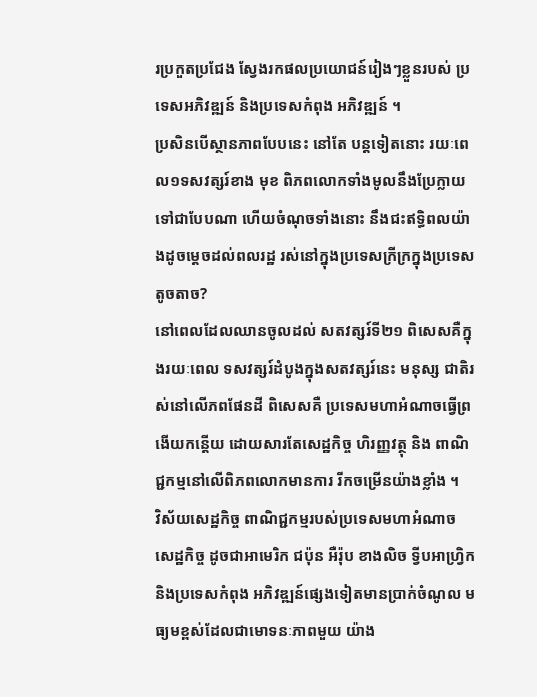រប្រកួតប្រជែង ស្វែងរកផលប្រយោជន៍រៀងៗខ្លួនរបស់ ប្រទេសអភិវឌ្ឍន៍ និងប្រទេសកំពុង អភិវឌ្ឍន៍ ។
ប្រសិនបើស្ថានភាពបែបនេះ នៅតែ បន្ដទៀតនោះ រយៈពេល១ទសវត្សរ៍ខាង មុខ ពិភពលោកទាំងមូលនឹងប្រែក្លាយ ទៅជាបែបណា ហើយចំណុចទាំងនោះ នឹងជះឥទ្ធិពលយ៉ាងដូចម្ដេចដល់ពលរដ្ឋ រស់នៅក្នុងប្រទេសក្រីក្រក្នុងប្រទេស តូចតាច?
នៅពេលដែលឈានចូលដល់ សតវត្សរ៍ទី២១ ពិសេសគឺក្នុងរយៈពេល ទសវត្សរ៍ដំបូងក្នុងសតវត្សរ៍នេះ មនុស្ស ជាតិរស់នៅលើភពផែនដី ពិសេសគឺ ប្រទេសមហាអំណាចធ្វើព្រងើយកន្ដើយ ដោយសារតែសេដ្ឋកិច្ច ហិរញ្ញវត្ថុ និង ពាណិជ្ជកម្មនៅលើពិភពលោកមានការ រីកចម្រើនយ៉ាងខ្លាំង ។
វិស័យសេដ្ឋកិច្ច ពាណិជ្ជកម្មរបស់ប្រទេសមហាអំណាច សេដ្ឋកិច្ច ដូចជាអាមេរិក ជប៉ុន អឺរ៉ុប ខាងលិច ទ្វីបអាហ្វ្រិក និងប្រទេសកំពុង អភិវឌ្ឍន៍ផ្សេងទៀតមានប្រាក់ចំណូល មធ្យមខ្ពស់ដែលជាមោទនៈភាពមួយ យ៉ាង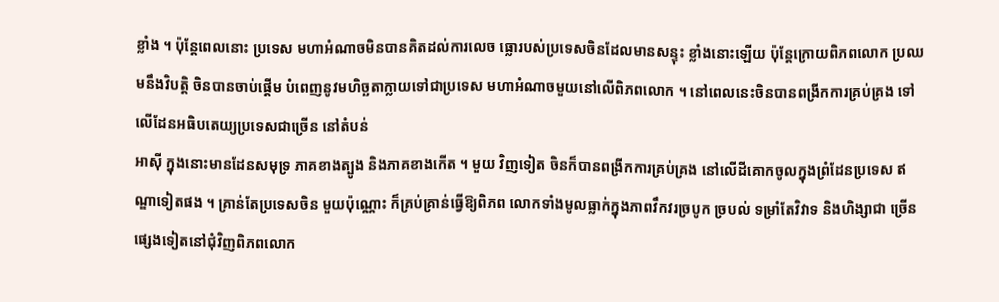ខ្លាំង ។ ប៉ុន្ដែពេលនោះ ប្រទេស មហាអំណាចមិនបានគិតដល់ការលេច ធ្លោរបស់ប្រទេសចិនដែលមានសន្ទុះ ខ្លាំងនោះឡើយ ប៉ុន្ដែក្រោយពិភពលោក ប្រឈមនឹងវិបត្ដិ ចិនបានចាប់ផ្ដើម បំពេញនូវមហិច្ឆតាក្លាយទៅជាប្រទេស មហាអំណាចមួយនៅលើពិភពលោក ។ នៅពេលនេះចិនបានពង្រីកការគ្រប់គ្រង ទៅលើដែនអធិបតេយ្យប្រទេសជាច្រើន នៅតំបន់
អាស៊ី ក្នុងនោះមានដែនសមុទ្រ ភាគខាងត្បូង និងភាគខាងកើត ។ មួយ វិញទៀត ចិនក៏បានពង្រីកការគ្រប់គ្រង នៅលើដីគោកចូលក្នុងព្រំដែនប្រទេស ឥណ្ឌាទៀតផង ។ គ្រាន់តែប្រទេសចិន មួយប៉ុណ្ណោះ ក៏គ្រប់គ្រាន់ធ្វើឱ្យពិភព លោកទាំងមូលធ្លាក់ក្នុងភាពវឹកវរច្របូក ច្របល់ ទម្រាំតែវិវាទ និងហិង្សាជា ច្រើនផ្សេងទៀតនៅជុំវិញពិភពលោក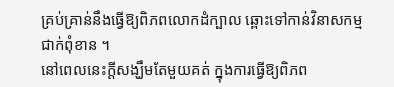គ្រប់គ្រាន់នឹងធ្វើឱ្យពិភពលោកដំក្បាល ឆ្ពោះទៅកាន់វិនាសកម្មជាក់ពុំខាន ។
នៅពេលនេះក្ដីសង្ឃឹមតែមួយគត់ ក្នុងការធ្វើឱ្យពិភព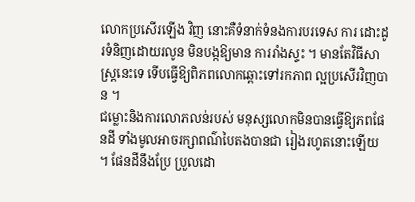លោកប្រសើរឡើង វិញ នោះគឺទំនាក់ទំនងការបរទេស ការ ដោះដូរទំនិញដោយរលូន មិនបង្កឱ្យមាន ការរាំងស្ទះ ។ មានតែវិធីសាស្ដ្រនេះទេ ទើបធ្វើឱ្យពិភពលោកឆ្ពោះទៅរកភាព ល្អប្រសើរវិញបាន ។
ជម្លោះនិងការលោភលន់របស់ មនុស្សលោកមិនបានធ្វើឱ្យភពផែនដី ទាំងមូលអាចរក្សាពណ៌បៃតងបានជា រៀងរហូតនោះឡើយ ។ ផែនដីនឹងប្រែ ប្រួលដោ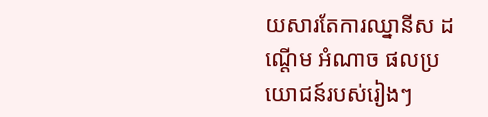យសារតែការឈ្នានីស ដណ្ដើម អំណាច ផលប្រយោជន៍របស់រៀងៗ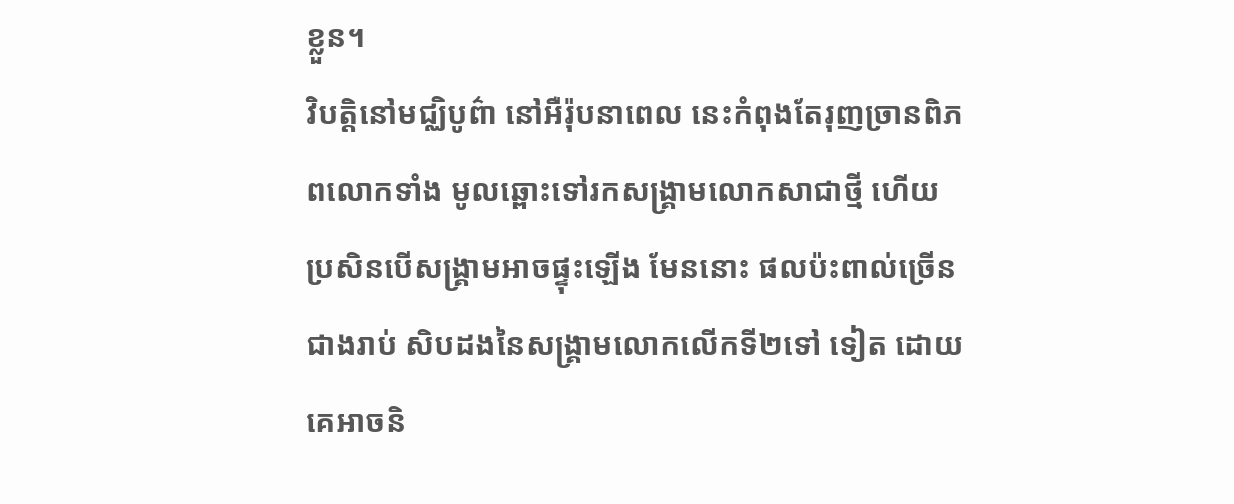ខ្លួន។
វិបត្ដិនៅមជ្ឈិបូព៌ា នៅអឺរ៉ុបនាពេល នេះកំពុងតែរុញច្រានពិភពលោកទាំង មូលឆ្ពោះទៅរកសង្គ្រាមលោកសាជាថ្មី ហើយប្រសិនបើសង្គ្រាមអាចផ្ទុះឡើង មែននោះ ផលប៉ះពាល់ច្រើនជាងរាប់ សិបដងនៃសង្គ្រាមលោកលើកទី២ទៅ ទៀត ដោយគេអាចនិ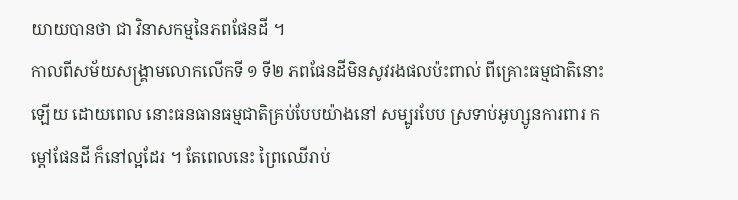យាយបានថា ជា វិនាសកម្មនៃភពផែនដី ។
កាលពីសម័យសង្គ្រាមលោកលើកទី ១ ទី២ ភពផែនដីមិនសូវរងផលប៉ះពាល់ ពីគ្រោះធម្មជាតិនោះឡើយ ដោយពេល នោះធនធានធម្មជាតិគ្រប់បែបយ៉ាងនៅ សម្បូរបែប ស្រទាប់អូហ្សូនការពារ កម្ដៅផែនដី ក៏នៅល្អដែរ ។ តែពេលនេះ ព្រៃឈើរាប់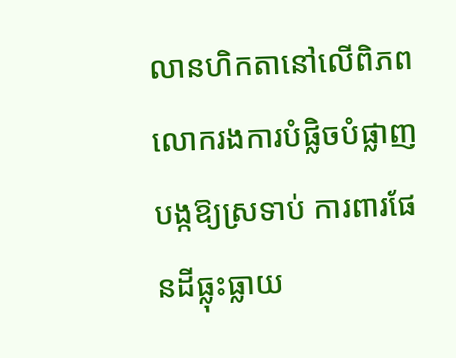លានហិកតានៅលើពិភព លោករងការបំផ្លិចបំផ្លាញ បង្កឱ្យស្រទាប់ ការពារផែនដីធ្លុះធ្លាយ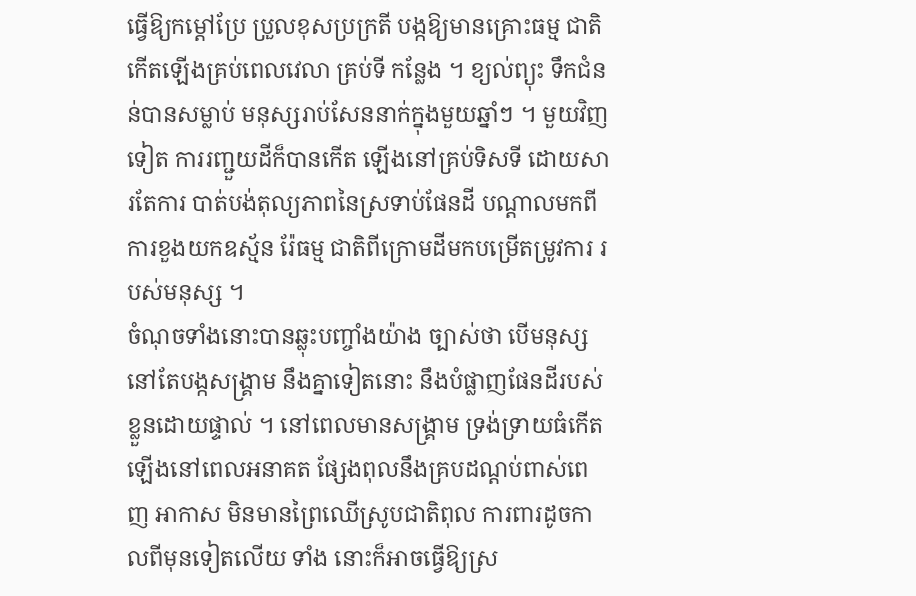ធ្វើឱ្យកម្ដៅប្រែ ប្រួលខុសប្រក្រតី បង្កឱ្យមានគ្រោះធម្ម ជាតិកើតឡើងគ្រប់ពេលវេលា គ្រប់ទី កន្លែង ។ ខ្យល់ព្យុះ ទឹកជំនន់បានសម្លាប់ មនុស្សរាប់សែននាក់ក្នុងមួយឆ្នាំៗ ។ មួយវិញទៀត ការរញ្ជួយដីក៏បានកើត ឡើងនៅគ្រប់ទិសទី ដោយសារតែការ បាត់បង់តុល្យភាពនៃស្រទាប់ផែនដី បណ្ដាលមកពីការខួងយកឧស្ម័ន រ៉ែធម្ម ជាតិពីក្រោមដីមកបម្រើតម្រូវការ របស់មនុស្ស ។
ចំណុចទាំងនោះបានឆ្លុះបញ្ចាំងយ៉ាង ច្បាស់ថា បើមនុស្សនៅតែបង្កសង្គ្រាម នឹងគ្នាទៀតនោះ នឹងបំផ្លាញផែនដីរបស់ ខ្លួនដោយផ្ទាល់ ។ នៅពេលមានសង្គ្រាម ទ្រង់ទ្រាយធំកើតឡើងនៅពេលអនាគត ផ្សែងពុលនឹងគ្របដណ្ដប់ពាស់ពេញ អាកាស មិនមានព្រៃឈើស្រូបជាតិពុល ការពារដូចកាលពីមុនទៀតលើយ ទាំង នោះក៏អាចធ្វើឱ្យស្រ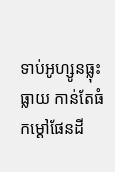ទាប់អូហ្សូនធ្លុះធ្លាយ កាន់តែធំ កម្ដៅផែនដី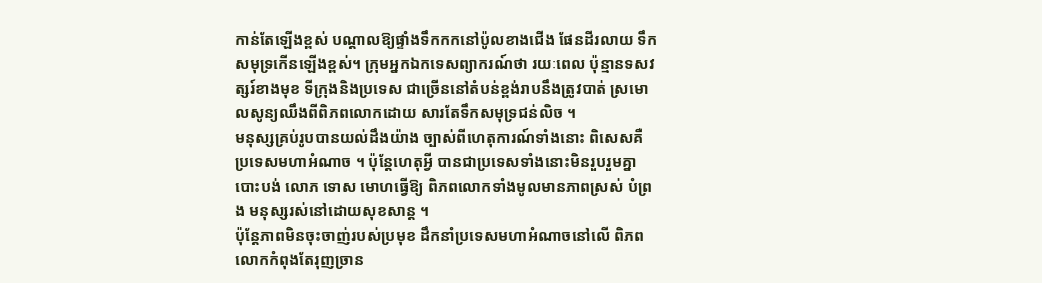កាន់តែឡើងខ្ពស់ បណ្ដាលឱ្យផ្ទាំងទឹកកកនៅប៉ូលខាងជើង ផែនដីរលាយ ទឹកសមុទ្រកើនឡើងខ្ពស់។ ក្រុមអ្នកឯកទេសព្យាករណ៍ថា រយៈពេល ប៉ុន្មានទសវត្សរ៍ខាងមុខ ទីក្រុងនិងប្រទេស ជាច្រើននៅតំបន់ខ្ពង់រាបនឹងត្រូវបាត់ ស្រមោលសូន្យឈឹងពីពិភពលោកដោយ សារតែទឹកសមុទ្រជន់លិច ។
មនុស្សគ្រប់រូបបានយល់ដឹងយ៉ាង ច្បាស់ពីហេតុការណ៍ទាំងនោះ ពិសេសគឺ ប្រទេសមហាអំណាច ។ ប៉ុន្ដែហេតុអ្វី បានជាប្រទេសទាំងនោះមិនរួបរួមគ្នា បោះបង់ លោភ ទោស មោហធ្វើឱ្យ ពិភពលោកទាំងមូលមានភាពស្រស់ បំព្រង មនុស្សរស់នៅដោយសុខសាន្ដ ។
ប៉ុន្ដែភាពមិនចុះចាញ់របស់ប្រមុខ ដឹកនាំប្រទេសមហាអំណាចនៅលើ ពិភពលោកកំពុងតែរុញច្រាន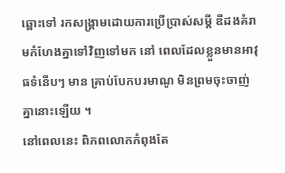ឆ្ពោះទៅ រកសង្គ្រាមដោយការប្រើប្រាស់សម្ដី ឌីដងគំរាមកំហែងគ្នាទៅវិញទៅមក នៅ ពេលដែលខ្លួនមានអាវុធទំនើបៗ មាន គ្រាប់បែកបរមាណូ មិនព្រមចុះចាញ់ គ្នានោះឡើយ ។
នៅពេលនេះ ពិភពលោកកំពុងតែ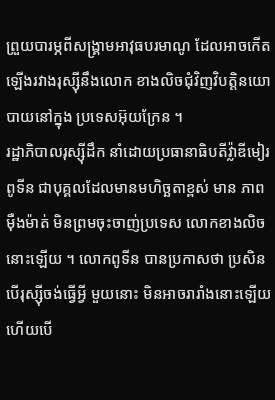ព្រួយបារម្ភពីសង្គ្រាមអាវុធបរមាណូ ដែលអាចកើតឡើងរវាងរុស្ស៊ីនឹងលោក ខាងលិចជុំវិញវិបត្ដិនយោបាយនៅក្នុង ប្រទេសអ៊ុយក្រែន ។
រដ្ឋាភិបាលរុស្ស៊ីដឹក នាំដោយប្រធានាធិបតីវ្ល៉ាឌីមៀរ ពូទីន ជាបុគ្គលដែលមានមហិច្ឆតាខ្ពស់ មាន ភាពម៉ឺងម៉ាត់ មិនព្រមចុះចាញ់ប្រទេស លោកខាងលិចនោះឡើយ ។ លោកពូទីន បានប្រកាសថា ប្រសិនបើរុស្ស៊ីចង់ធ្វើអ្វី មួយនោះ មិនអាចរារាំងនោះឡើយ ហើយបើ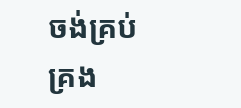ចង់គ្រប់គ្រង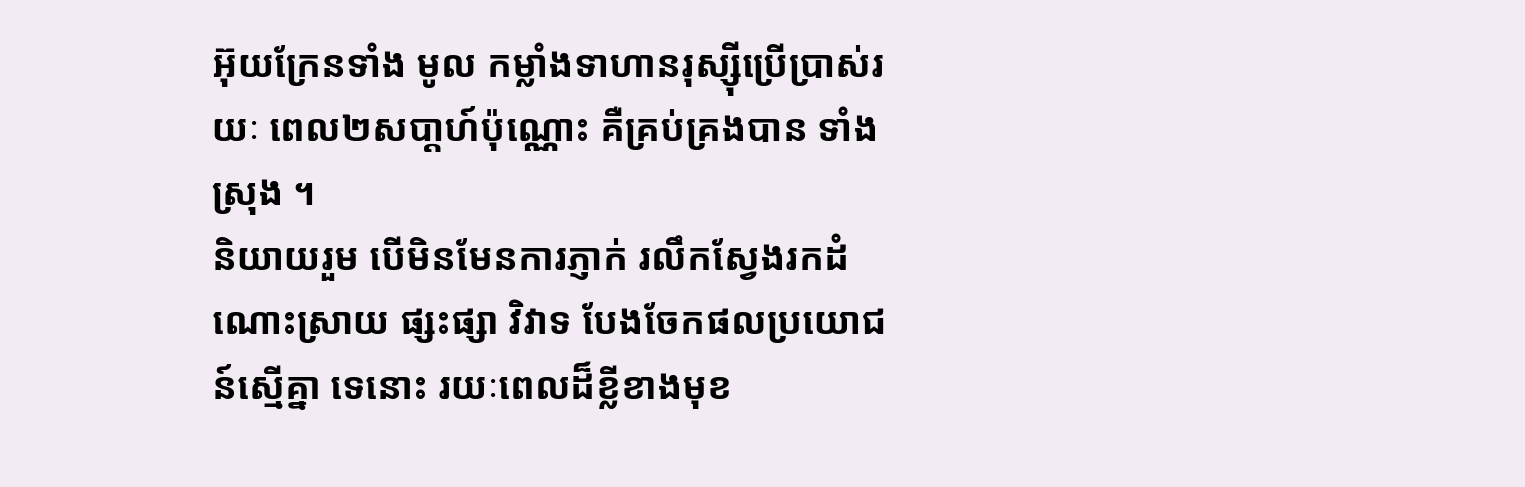អ៊ុយក្រែនទាំង មូល កម្លាំងទាហានរុស្ស៊ីប្រើប្រាស់រយៈ ពេល២សបា្ដហ៍ប៉ុណ្ណោះ គឺគ្រប់គ្រងបាន ទាំងស្រុង ។
និយាយរួម បើមិនមែនការភ្ញាក់ រលឹកស្វែងរកដំណោះស្រាយ ផ្សះផ្សា វិវាទ បែងចែកផលប្រយោជន៍ស្មើគ្នា ទេនោះ រយៈពេលដ៏ខ្លីខាងមុខ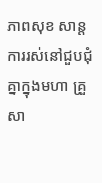ភាពសុខ សាន្ដ ការរស់នៅជួបជុំគ្នាក្នុងមហា គ្រួសា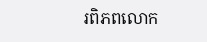រពិភពលោក